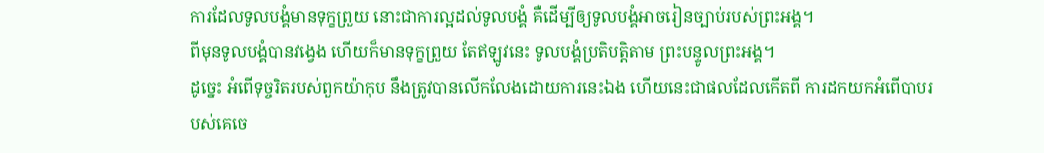ការដែលទូលបង្គំមានទុក្ខព្រួយ នោះជាការល្អដល់ទូលបង្គំ គឺដើម្បីឲ្យទូលបង្គំអាចរៀនច្បាប់របស់ព្រះអង្គ។
ពីមុនទូលបង្គំបានវង្វេង ហើយក៏មានទុក្ខព្រួយ តែឥឡូវនេះ ទូលបង្គំប្រតិបត្តិតាម ព្រះបន្ទូលព្រះអង្គ។
ដូច្នេះ អំពើទុច្ចរិតរបស់ពួកយ៉ាកុប នឹងត្រូវបានលើកលែងដោយការនេះឯង ហើយនេះជាផលដែលកើតពី ការដកយកអំពើបាបរបស់គេចេ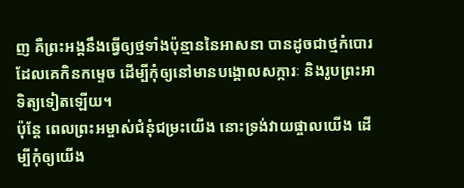ញ គឺព្រះអង្គនឹងធ្វើឲ្យថ្មទាំងប៉ុន្មាននៃអាសនា បានដូចជាថ្មកំបោរដែលគេកិនកម្ទេច ដើម្បីកុំឲ្យនៅមានបង្គោលសក្ការៈ និងរូបព្រះអាទិត្យទៀតឡើយ។
ប៉ុន្តែ ពេលព្រះអម្ចាស់ជំនុំជម្រះយើង នោះទ្រង់វាយផ្ចាលយើង ដើម្បីកុំឲ្យយើង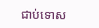ជាប់ទោស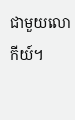ជាមួយលោកីយ៍។